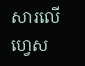សារលើហ្វេស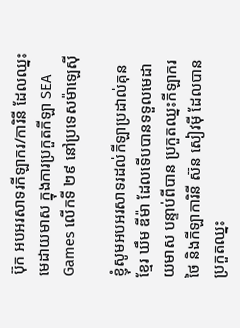ប៊ុក អបអរសាទរកីឡាករ/ការិនី ដែលឈ្នះមេដាយមាស ក្នុងការប្រកួតកីឡា SEA Games លើកទី ២៩ នៅប្រទេសម៉ាឡេស៊ី

ខ្ញុំសូមអបអរសាទរដល់កីឡាប្រដាល់គុនខ្មែរ ឃឹម ឌីម៉ា ដែលទើបបានទទួលមេដាយមាស បន្ទាប់ពីបាន ប្រកួតឈ្នះកីឡាករថៃ និងកីឡាការិនី ស៊ន សៀវម៉ី ដែលបានប្រកួតឈ្នះ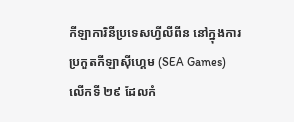កីឡាការិនីប្រទេសហ្វីលីពីន នៅក្នុងការប្រកួតកីឡាស៊ីហ្គេម (SEA Games) លើកទី ២៩ ដែលកំ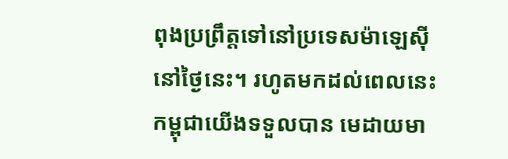ពុងប្រព្រឹត្តទៅនៅប្រទេសម៉ាឡេស៊ី នៅថ្ងៃនេះ។ រហូតមកដល់ពេលនេះ កម្ពុជាយើងទទួលបាន មេដាយមា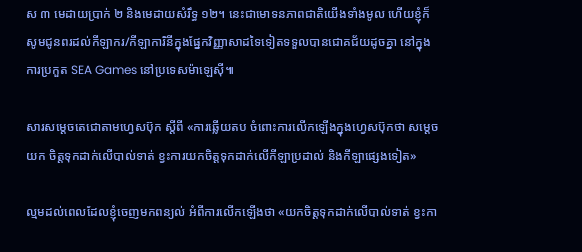ស ៣ មេដាយប្រាក់ ២ និងមេដាយសំរឹទ្ធ ១២។ នេះជាមោទនភាពជាតិយើងទាំងមូល ហើយខ្ញុំក៏សូមជូនពរដល់កីឡាករ/កីឡាការិនីក្នុងផ្នែកវិញ្ញាសាដទៃទៀតទទួលបានជោគជ័យដូចគ្នា នៅក្នុងការប្រកួត SEA Games នៅប្រទេសម៉ាឡេស៊ី៕

សារសម្តេចតេជោតាមហ្វេសប៊ុក ស្តីពី «ការឆ្លើយតប ចំពោះការលើកឡើងក្នុងហ្វេសប៊ុកថា សម្តេចយក ចិត្តទុកដាក់លើបាល់ទាត់ ខ្វះការយកចិត្តទុកដាក់លើកីឡាប្រដាល់ និងកីឡាផ្សេងទៀត»

ល្មមដល់ពេលដែលខ្ញុំចេញមកពន្យល់ អំពីការលើកឡើងថា «យកចិត្តទុកដាក់លើបាល់ទាត់ ខ្វះកា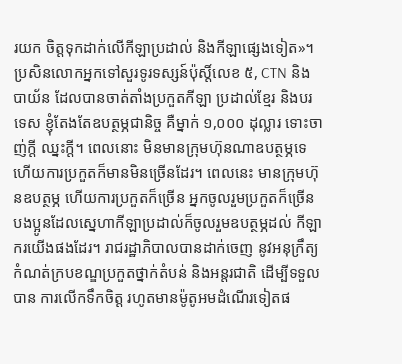រយក ចិត្តទុកដាក់លើកីឡាប្រដាល់ និងកីឡាផ្សេងទៀត»។ ប្រសិនលោកអ្នកទៅសួរទូរទស្សន៍ប៉ុស្តិ៍លេខ ៥, CTN និងបាយ័ន ដែលបានចាត់តាំងប្រកួតកីឡា ប្រដាល់ខ្មែរ និងបរទេស ខ្ញុំតែងតែឧបត្ថម្ភជានិច្ច គឺម្នាក់ ១,០០០ ដុល្លារ ទោះចាញ់ក្តី ឈ្នះក្តី។ ពេលនោះ មិនមានក្រុមហ៊ុនណាឧបត្ថម្ភទេ ហើយការប្រកួតក៏មានមិនច្រើនដែរ។ ពេលនេះ មានក្រុមហ៊ុនឧបត្ថម្ភ ហើយការប្រកួតក៏ច្រើន អ្នកចូលរួមប្រកួតក៏ច្រើន បងប្អូនដែលស្នេហាកីឡាប្រដាល់ក៏ចូលរួមឧបត្ថម្ភដល់ កីឡាករយើងផងដែរ។ រាជរដ្ឋាភិបាលបានដាក់ចេញ នូវអនុក្រឹត្យកំណត់ក្របខណ្ឌប្រកួតថ្នាក់តំបន់ និងអន្តរជាតិ ដើម្បីទទួលបាន ការលើកទឹកចិត្ត រហូតមានម៉ូតូអមដំណើរទៀតផ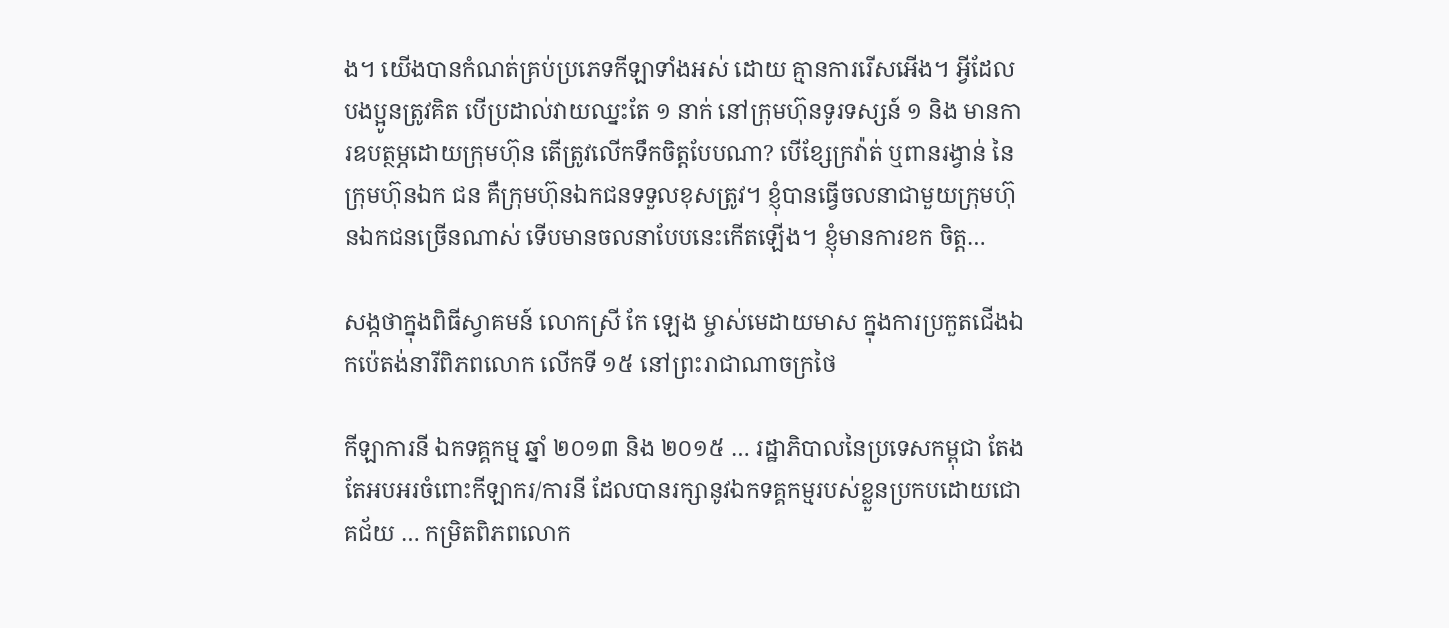ង។ យើងបានកំណត់គ្រប់ប្រភេទកីឡាទាំងអស់ ដោយ គ្មានការរើសអើង។ អ្វីដែលបងប្អូនត្រូវគិត បើប្រដាល់វាយឈ្នះតែ ១ នាក់ នៅក្រុមហ៊ុនទូរទស្សន៍ ១ និង មានការឧបត្ថម្ភដោយក្រុមហ៊ុន តើត្រូវលើកទឹកចិត្តបែបណា? បើខ្សែក្រវ៉ាត់ ឬពានរង្វាន់ នៃក្រុមហ៊ុនឯក ជន គឺក្រុមហ៊ុនឯកជនទទួលខុសត្រូវ។ ខ្ញុំបានធ្វើចលនាជាមួយក្រុមហ៊ុនឯកជនច្រើនណាស់ ទើបមានចលនាបែបនេះកើតឡើង។ ខ្ញុំមានការខក ចិត្ត…

សង្កថាក្នុងពិធីស្វាគមន៍ លោកស្រី កែ ឡេង ម្ចាស់មេដាយមាស ក្នុងការប្រកួតជើងឯកប៉េតង់នារីពិភពលោក លើកទី ១៥ នៅព្រះរាជាណាចក្រថៃ

កីឡាការនី ឯកទគ្គកម្ម ឆ្នាំ ២០១៣ និង ២០១៥ … រដ្ឋាភិបាលនៃប្រទេសកម្ពុជា តែងតែអបអរចំពោះកីឡាករ/ការនី ដែលបានរក្សានូវឯកទគ្គកម្មរបស់ខ្លួនប្រកបដោយជោគជ័យ … កម្រិតពិភពលោក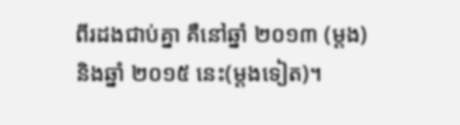ពីរដងជាប់គ្នា គឺនៅឆ្នាំ ២០១៣ (ម្តង) និងឆ្នាំ ២០១៥ នេះ(ម្តងទៀត)។